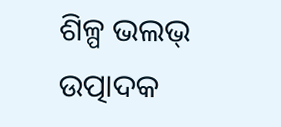ଶିଳ୍ପ ଭଲଭ୍ ଉତ୍ପାଦକ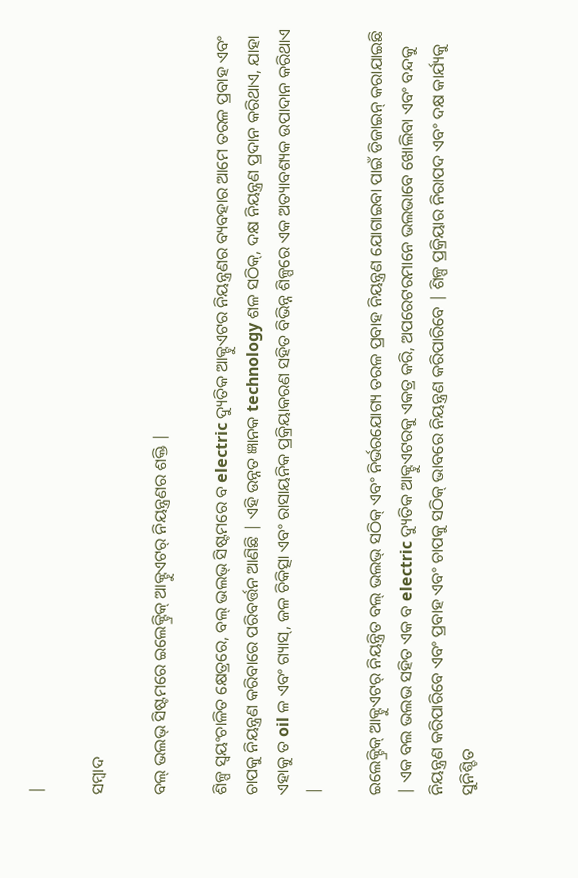|

ସମ୍ବାଦ

ବଲ୍ ଭଲଭ୍ ସିଷ୍ଟମରେ ଇଲେକ୍ଟ୍ରିକ୍ ଆକ୍ଟୁଏଟର୍ ନିୟନ୍ତ୍ରଣର ଶକ୍ତି |

ଶିଳ୍ପ ସ୍ୱୟଂଚାଳିତ କ୍ଷେତ୍ରରେ, ବଲ୍ ଭଲଭ୍ ସିଷ୍ଟମରେ ବ electric ଦ୍ୟୁତିକ ଆକ୍ଟୁଏଟର ନିୟନ୍ତ୍ରଣର ବ୍ୟବହାର ଆମେ ତରଳ ପ୍ରବାହ ଏବଂ ଚାପକୁ ନିୟନ୍ତ୍ରଣ କରିବାରେ ପରିବର୍ତ୍ତନ ଆଣିଛି | ଏହି ଉନ୍ନତ ଜ୍ଞାନକ technology ଶଳ ସଠିକ୍, ଦକ୍ଷ ନିୟନ୍ତ୍ରଣ ପ୍ରଦାନ କରିଥାଏ, ଯାହା ଏହାକୁ ତ oil ଳ ଏବଂ ଗ୍ୟାସ୍, ଜଳ ଚିକିତ୍ସା ଏବଂ ରାସାୟନିକ ପ୍ରକ୍ରିୟାକରଣ ସହିତ ବିଭିନ୍ନ ଶିଳ୍ପରେ ଏକ ଅତ୍ୟାବଶ୍ୟକ ଉପାଦାନ କରିଥାଏ |

ଇଲେକ୍ଟ୍ରିକ୍ ଆକ୍ଟୁଏଟର୍ ନିୟନ୍ତ୍ରିତ ବଲ୍ ଭଲଭ୍ ସଠିକ୍ ଏବଂ ନିର୍ଭରଯୋଗ୍ୟ ତରଳ ପ୍ରବାହ ନିୟନ୍ତ୍ରଣ ଯୋଗାଇବା ପାଇଁ ଡିଜାଇନ୍ କରାଯାଇଛି | ଏକ ବଲ ଭଲଭ ସହିତ ଏକ ବ electric ଦ୍ୟୁତିକ ଆକ୍ଟୁଏଟରକୁ ଏକତ୍ର କରି, ଅପରେଟରମାନେ ଭଲଭାବେ ଖୋଲିବା ଏବଂ ବନ୍ଦକୁ ନିୟନ୍ତ୍ରଣ କରିପାରିବେ ଏବଂ ପ୍ରବାହ ଏବଂ ଚାପକୁ ସଠିକ୍ ଭାବରେ ନିୟନ୍ତ୍ରଣ କରିପାରିବେ | ଶିଳ୍ପ ପ୍ରକ୍ରିୟାର ନିରାପଦ ଏବଂ ଦକ୍ଷ କାର୍ଯ୍ୟକୁ ସୁନିଶ୍ଚିତ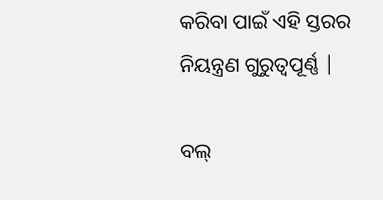କରିବା ପାଇଁ ଏହି ସ୍ତରର ନିୟନ୍ତ୍ରଣ ଗୁରୁତ୍ୱପୂର୍ଣ୍ଣ |

ବଲ୍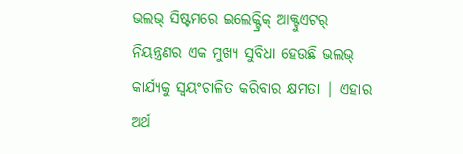ଭଲଭ୍ ସିଷ୍ଟମରେ ଇଲେକ୍ଟ୍ରିକ୍ ଆକ୍ଟୁଏଟର୍ ନିୟନ୍ତ୍ରଣର ଏକ ମୁଖ୍ୟ ସୁବିଧା ହେଉଛି ଭଲଭ୍ କାର୍ଯ୍ୟକୁ ସ୍ୱୟଂଚାଳିତ କରିବାର କ୍ଷମତା | ଏହାର ଅର୍ଥ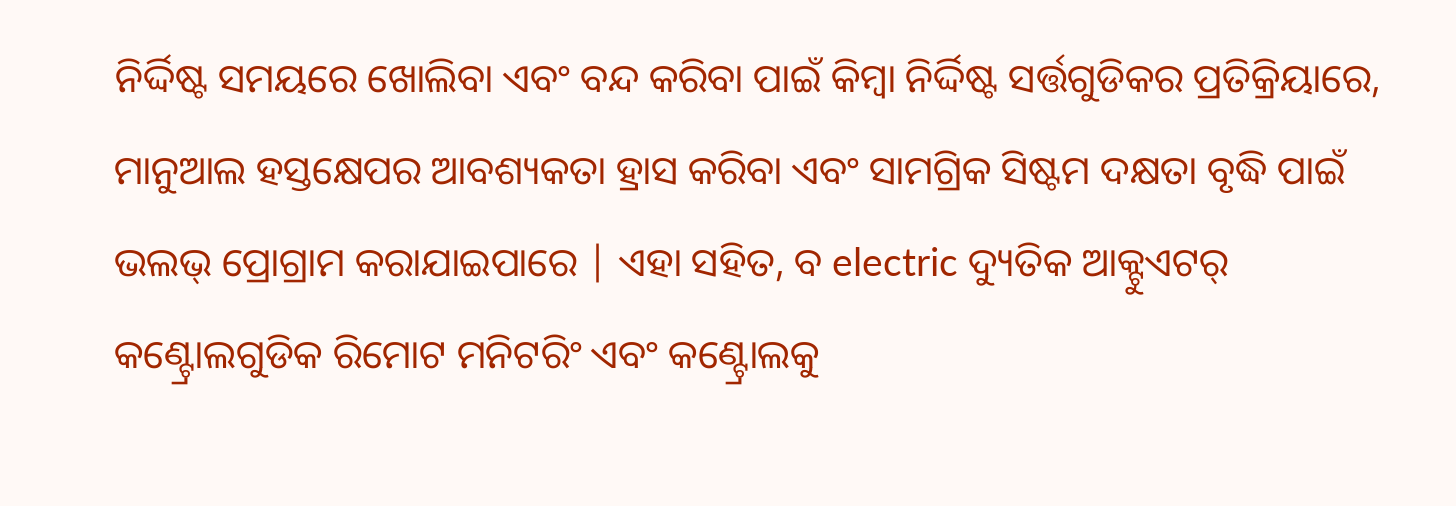ନିର୍ଦ୍ଦିଷ୍ଟ ସମୟରେ ଖୋଲିବା ଏବଂ ବନ୍ଦ କରିବା ପାଇଁ କିମ୍ବା ନିର୍ଦ୍ଦିଷ୍ଟ ସର୍ତ୍ତଗୁଡିକର ପ୍ରତିକ୍ରିୟାରେ, ମାନୁଆଲ ହସ୍ତକ୍ଷେପର ଆବଶ୍ୟକତା ହ୍ରାସ କରିବା ଏବଂ ସାମଗ୍ରିକ ସିଷ୍ଟମ ଦକ୍ଷତା ବୃଦ୍ଧି ପାଇଁ ଭଲଭ୍ ପ୍ରୋଗ୍ରାମ କରାଯାଇପାରେ | ଏହା ସହିତ, ବ electric ଦ୍ୟୁତିକ ଆକ୍ଟୁଏଟର୍ କଣ୍ଟ୍ରୋଲଗୁଡିକ ରିମୋଟ ମନିଟରିଂ ଏବଂ କଣ୍ଟ୍ରୋଲକୁ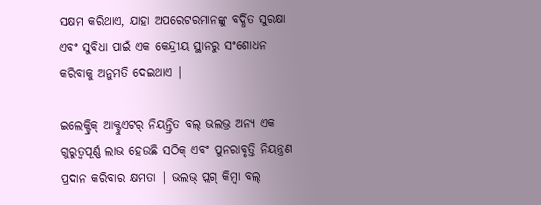ସକ୍ଷମ କରିଥାଏ, ଯାହା ଅପରେଟରମାନଙ୍କୁ ବର୍ଦ୍ଧିତ ସୁରକ୍ଷା ଏବଂ ସୁବିଧା ପାଇଁ ଏକ କେନ୍ଦ୍ରୀୟ ସ୍ଥାନରୁ ସଂଶୋଧନ କରିବାକୁ ଅନୁମତି ଦେଇଥାଏ |

ଇଲେକ୍ଟ୍ରିକ୍ ଆକ୍ଟୁଏଟର୍ ନିୟନ୍ତ୍ରିତ ବଲ୍ ଭଲଭ୍ର ଅନ୍ୟ ଏକ ଗୁରୁତ୍ୱପୂର୍ଣ୍ଣ ଲାଭ ହେଉଛି ସଠିକ୍ ଏବଂ ପୁନରାବୃତ୍ତି ନିୟନ୍ତ୍ରଣ ପ୍ରଦାନ କରିବାର କ୍ଷମତା | ଭଲଭ୍ ପ୍ଲଗ୍ କିମ୍ବା ବଲ୍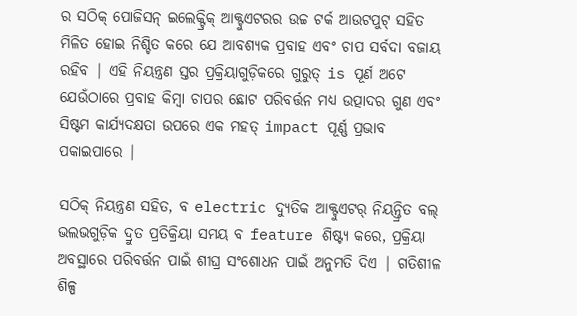ର ସଠିକ୍ ପୋଜିସନ୍ ଇଲେକ୍ଟ୍ରିକ୍ ଆକ୍ଟୁଏଟରର ଉଚ୍ଚ ଟର୍କ ଆଉଟପୁଟ୍ ସହିତ ମିଳିତ ହୋଇ ନିଶ୍ଚିତ କରେ ଯେ ଆବଶ୍ୟକ ପ୍ରବାହ ଏବଂ ଚାପ ସର୍ବଦା ବଜାୟ ରହିବ | ଏହି ନିୟନ୍ତ୍ରଣ ସ୍ତର ପ୍ରକ୍ରିୟାଗୁଡ଼ିକରେ ଗୁରୁତ୍ is ପୂର୍ଣ ଅଟେ ଯେଉଁଠାରେ ପ୍ରବାହ କିମ୍ବା ଚାପର ଛୋଟ ପରିବର୍ତ୍ତନ ମଧ୍ୟ ଉତ୍ପାଦର ଗୁଣ ଏବଂ ସିଷ୍ଟମ କାର୍ଯ୍ୟଦକ୍ଷତା ଉପରେ ଏକ ମହତ୍ impact ପୂର୍ଣ୍ଣ ପ୍ରଭାବ ପକାଇପାରେ |

ସଠିକ୍ ନିୟନ୍ତ୍ରଣ ସହିତ, ବ electric ଦ୍ୟୁତିକ ଆକ୍ଟୁଏଟର୍ ନିୟନ୍ତ୍ରିତ ବଲ୍ ଭଲଭଗୁଡ଼ିକ ଦ୍ରୁତ ପ୍ରତିକ୍ରିୟା ସମୟ ବ feature ଶିଷ୍ଟ୍ୟ କରେ, ପ୍ରକ୍ରିୟା ଅବସ୍ଥାରେ ପରିବର୍ତ୍ତନ ପାଇଁ ଶୀଘ୍ର ସଂଶୋଧନ ପାଇଁ ଅନୁମତି ଦିଏ | ଗତିଶୀଳ ଶିଳ୍ପ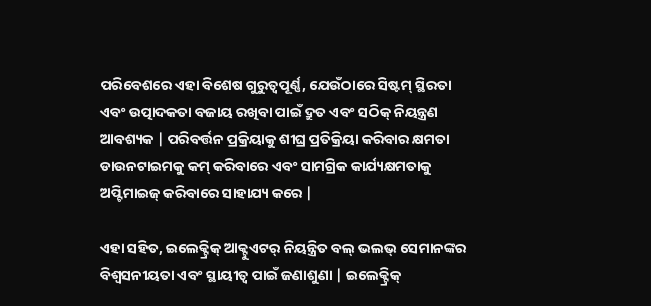ପରିବେଶରେ ଏହା ବିଶେଷ ଗୁରୁତ୍ୱପୂର୍ଣ୍ଣ, ଯେଉଁଠାରେ ସିଷ୍ଟମ୍ ସ୍ଥିରତା ଏବଂ ଉତ୍ପାଦକତା ବଜାୟ ରଖିବା ପାଇଁ ଦ୍ରୁତ ଏବଂ ସଠିକ୍ ନିୟନ୍ତ୍ରଣ ଆବଶ୍ୟକ | ପରିବର୍ତ୍ତନ ପ୍ରକ୍ରିୟାକୁ ଶୀଘ୍ର ପ୍ରତିକ୍ରିୟା କରିବାର କ୍ଷମତା ଡାଉନଟାଇମକୁ କମ୍ କରିବାରେ ଏବଂ ସାମଗ୍ରିକ କାର୍ଯ୍ୟକ୍ଷମତାକୁ ଅପ୍ଟିମାଇଜ୍ କରିବାରେ ସାହାଯ୍ୟ କରେ |

ଏହା ସହିତ, ଇଲେକ୍ଟ୍ରିକ୍ ଆକ୍ଟୁଏଟର୍ ନିୟନ୍ତ୍ରିତ ବଲ୍ ଭଲଭ୍ ସେମାନଙ୍କର ବିଶ୍ୱସନୀୟତା ଏବଂ ସ୍ଥାୟୀତ୍ୱ ପାଇଁ ଜଣାଶୁଣା | ଇଲେକ୍ଟ୍ରିକ୍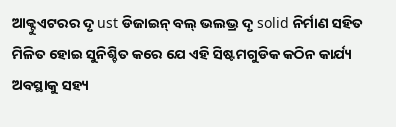ଆକ୍ଟୁଏଟରର ଦୃ ust ଡିଜାଇନ୍ ବଲ୍ ଭଲଭ୍ର ଦୃ solid ନିର୍ମାଣ ସହିତ ମିଳିତ ହୋଇ ସୁନିଶ୍ଚିତ କରେ ଯେ ଏହି ସିଷ୍ଟମଗୁଡିକ କଠିନ କାର୍ଯ୍ୟ ଅବସ୍ଥାକୁ ସହ୍ୟ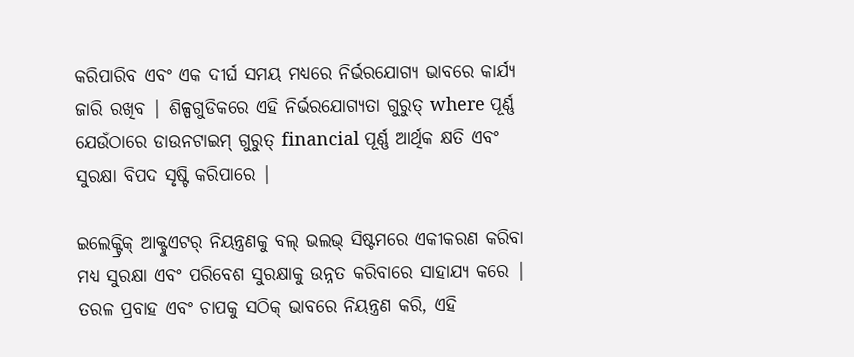କରିପାରିବ ଏବଂ ଏକ ଦୀର୍ଘ ସମୟ ମଧ୍ୟରେ ନିର୍ଭରଯୋଗ୍ୟ ଭାବରେ କାର୍ଯ୍ୟ ଜାରି ରଖିବ | ଶିଳ୍ପଗୁଡିକରେ ଏହି ନିର୍ଭରଯୋଗ୍ୟତା ଗୁରୁତ୍ where ପୂର୍ଣ୍ଣ ଯେଉଁଠାରେ ଡାଉନଟାଇମ୍ ଗୁରୁତ୍ financial ପୂର୍ଣ୍ଣ ଆର୍ଥିକ କ୍ଷତି ଏବଂ ସୁରକ୍ଷା ବିପଦ ସୃଷ୍ଟି କରିପାରେ |

ଇଲେକ୍ଟ୍ରିକ୍ ଆକ୍ଟୁଏଟର୍ ନିୟନ୍ତ୍ରଣକୁ ବଲ୍ ଭଲଭ୍ ସିଷ୍ଟମରେ ଏକୀକରଣ କରିବା ମଧ୍ୟ ସୁରକ୍ଷା ଏବଂ ପରିବେଶ ସୁରକ୍ଷାକୁ ଉନ୍ନତ କରିବାରେ ସାହାଯ୍ୟ କରେ | ତରଳ ପ୍ରବାହ ଏବଂ ଚାପକୁ ସଠିକ୍ ଭାବରେ ନିୟନ୍ତ୍ରଣ କରି, ଏହି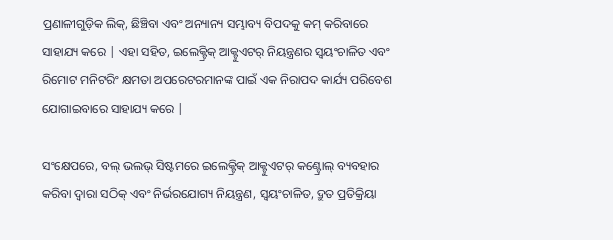ପ୍ରଣାଳୀଗୁଡ଼ିକ ଲିକ୍, ଛିଞ୍ଚିବା ଏବଂ ଅନ୍ୟାନ୍ୟ ସମ୍ଭାବ୍ୟ ବିପଦକୁ କମ୍ କରିବାରେ ସାହାଯ୍ୟ କରେ | ଏହା ସହିତ, ଇଲେକ୍ଟ୍ରିକ୍ ଆକ୍ଟୁଏଟର୍ ନିୟନ୍ତ୍ରଣର ସ୍ୱୟଂଚାଳିତ ଏବଂ ରିମୋଟ ମନିଟରିଂ କ୍ଷମତା ଅପରେଟରମାନଙ୍କ ପାଇଁ ଏକ ନିରାପଦ କାର୍ଯ୍ୟ ପରିବେଶ ଯୋଗାଇବାରେ ସାହାଯ୍ୟ କରେ |

ସଂକ୍ଷେପରେ, ବଲ୍ ଭଲଭ୍ ସିଷ୍ଟମରେ ଇଲେକ୍ଟ୍ରିକ୍ ଆକ୍ଟୁଏଟର୍ କଣ୍ଟ୍ରୋଲ୍ ବ୍ୟବହାର କରିବା ଦ୍ୱାରା ସଠିକ୍ ଏବଂ ନିର୍ଭରଯୋଗ୍ୟ ନିୟନ୍ତ୍ରଣ, ସ୍ୱୟଂଚାଳିତ, ଦ୍ରୁତ ପ୍ରତିକ୍ରିୟା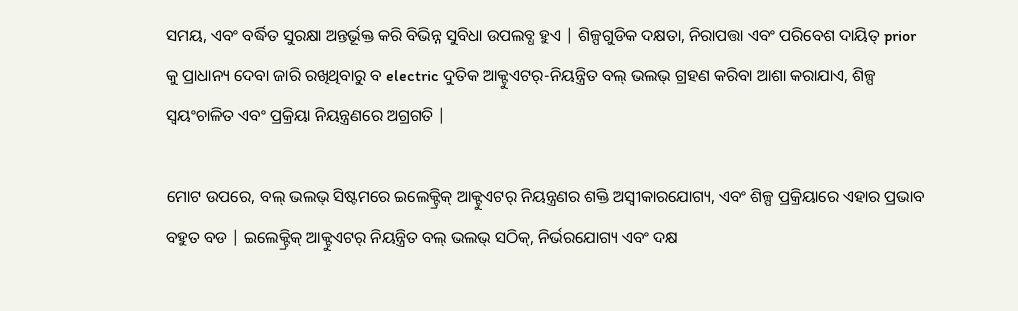ସମୟ, ଏବଂ ବର୍ଦ୍ଧିତ ସୁରକ୍ଷା ଅନ୍ତର୍ଭୂକ୍ତ କରି ବିଭିନ୍ନ ସୁବିଧା ଉପଲବ୍ଧ ହୁଏ | ଶିଳ୍ପଗୁଡିକ ଦକ୍ଷତା, ନିରାପତ୍ତା ଏବଂ ପରିବେଶ ଦାୟିତ୍ prior କୁ ପ୍ରାଧାନ୍ୟ ଦେବା ଜାରି ରଖିଥିବାରୁ ବ electric ଦୁତିକ ଆକ୍ଟୁଏଟର୍-ନିୟନ୍ତ୍ରିତ ବଲ୍ ଭଲଭ୍ ଗ୍ରହଣ କରିବା ଆଶା କରାଯାଏ, ଶିଳ୍ପ ସ୍ୱୟଂଚାଳିତ ଏବଂ ପ୍ରକ୍ରିୟା ନିୟନ୍ତ୍ରଣରେ ଅଗ୍ରଗତି |

ମୋଟ ଉପରେ, ବଲ୍ ଭଲଭ୍ ସିଷ୍ଟମରେ ଇଲେକ୍ଟ୍ରିକ୍ ଆକ୍ଟୁଏଟର୍ ନିୟନ୍ତ୍ରଣର ଶକ୍ତି ଅସ୍ୱୀକାରଯୋଗ୍ୟ, ଏବଂ ଶିଳ୍ପ ପ୍ରକ୍ରିୟାରେ ଏହାର ପ୍ରଭାବ ବହୁତ ବଡ | ଇଲେକ୍ଟ୍ରିକ୍ ଆକ୍ଟୁଏଟର୍ ନିୟନ୍ତ୍ରିତ ବଲ୍ ଭଲଭ୍ ସଠିକ୍, ନିର୍ଭରଯୋଗ୍ୟ ଏବଂ ଦକ୍ଷ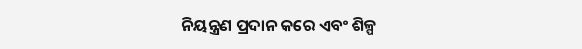ନିୟନ୍ତ୍ରଣ ପ୍ରଦାନ କରେ ଏବଂ ଶିଳ୍ପ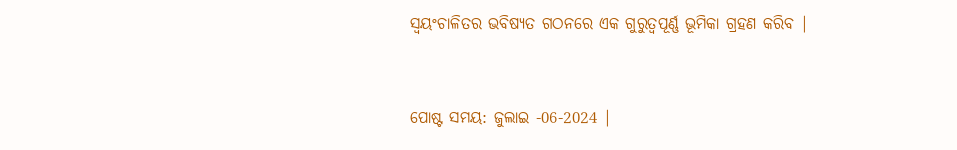ସ୍ୱୟଂଚାଳିତର ଭବିଷ୍ୟତ ଗଠନରେ ଏକ ଗୁରୁତ୍ୱପୂର୍ଣ୍ଣ ଭୂମିକା ଗ୍ରହଣ କରିବ |


ପୋଷ୍ଟ ସମୟ: ଜୁଲାଇ -06-2024 |